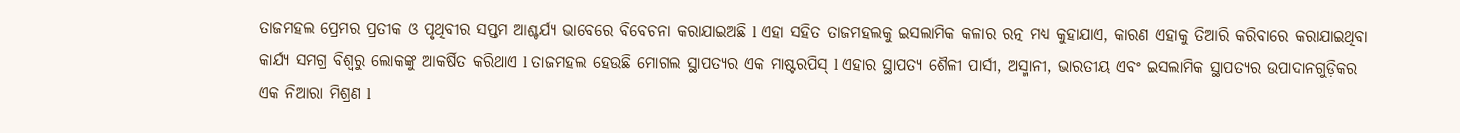ତାଜମହଲ ପ୍ରେମର ପ୍ରତୀକ ଓ ପୃଥିବୀର ସପ୍ତମ ଆଶ୍ଚର୍ଯ୍ୟ ଭାବେରେ ବିବେଚନା କରାଯାଇଅଛି l ଏହା ସହିତ ତାଜମହଲକୁ ଇସଲାମିକ କଳାର ରତ୍ନ ମଧ୍ୟ କୁହାଯାଏ, କାରଣ ଏହାକୁ ତିଆରି କରିବାରେ କରାଯାଇଥିବା କାର୍ଯ୍ୟ ସମଗ୍ର ବିଶ୍ୱରୁ ଲୋକଙ୍କୁ ଆକର୍ଷିତ କରିଥାଏ l ତାଜମହଲ ହେଉଛି ମୋଗଲ ସ୍ଥାପତ୍ୟର ଏକ ମାଷ୍ଟରପିସ୍ l ଏହାର ସ୍ଥାପତ୍ୟ ଶୈଳୀ ପାର୍ସୀ, ଅସ୍ମାନୀ, ଭାରତୀୟ ଏବଂ ଇସଲାମିକ ସ୍ଥାପତ୍ୟର ଉପାଦାନଗୁଡ଼ିକର ଏକ ନିଆରା ମିଶ୍ରଣ l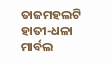ତାଜମହଲଟି ହାତୀ-ଧଳା ମାର୍ବଲ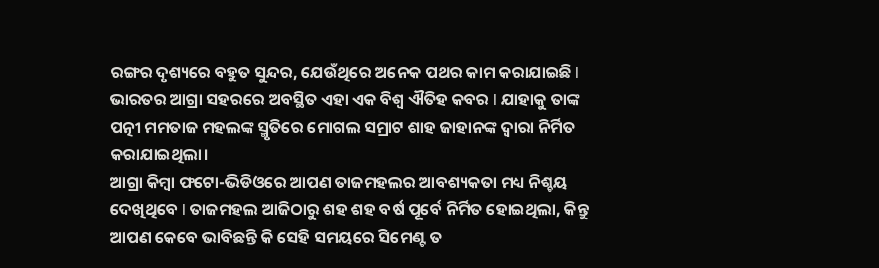ରଙ୍ଗର ଦୃଶ୍ୟରେ ବହୁତ ସୁନ୍ଦର, ଯେଉଁଥିରେ ଅନେକ ପଥର କାମ କରାଯାଇଛି l ଭାରତର ଆଗ୍ରା ସହରରେ ଅବସ୍ଥିତ ଏହା ଏକ ବିଶ୍ୱ ଐତିହ କବର l ଯାହାକୁ ତାଙ୍କ ପତ୍ନୀ ମମତାଜ ମହଲଙ୍କ ସ୍ମୃତିରେ ମୋଗଲ ସମ୍ରାଟ ଶାହ ଜାହାନଙ୍କ ଦ୍ୱାରା ନିର୍ମିତ କରାଯାଇଥିଲା।
ଆଗ୍ରା କିମ୍ବା ଫଟୋ-ଭିଡିଓରେ ଆପଣ ତାଜମହଲର ଆବଶ୍ୟକତା ମଧ୍ୟ ନିଶ୍ଚୟ ଦେଖିଥିବେ l ତାଜମହଲ ଆଜିଠାରୁ ଶହ ଶହ ବର୍ଷ ପୂର୍ବେ ନିର୍ମିତ ହୋଇଥିଲା, କିନ୍ତୁ ଆପଣ କେବେ ଭାବିଛନ୍ତି କି ସେହି ସମୟରେ ସିମେଣ୍ଟ ତ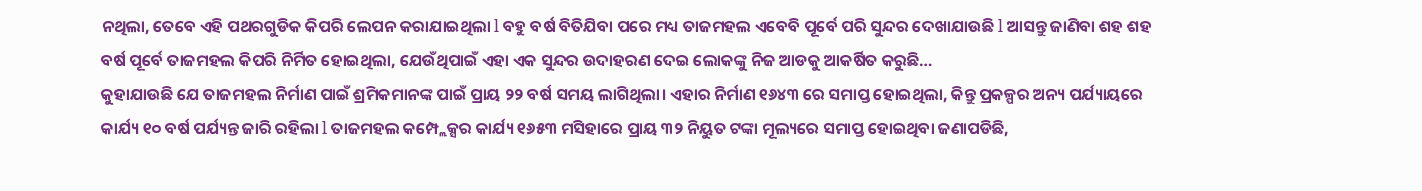ନଥିଲା, ତେବେ ଏହି ପଥରଗୁଡିକ କିପରି ଲେପନ କରାଯାଇଥିଲା l ବହୁ ବର୍ଷ ବିତିଯିବା ପରେ ମଧ୍ୟ ତାଜମହଲ ଏବେବି ପୂର୍ବେ ପରି ସୁନ୍ଦର ଦେଖାଯାଉଛି l ଆସନ୍ତୁ ଜାଣିବା ଶହ ଶହ ବର୍ଷ ପୂର୍ବେ ତାଜମହଲ କିପରି ନିର୍ମିତ ହୋଇଥିଲା, ଯେଉଁଥିପାଇଁ ଏହା ଏକ ସୁନ୍ଦର ଉଦାହରଣ ଦେଇ ଲୋକଙ୍କୁ ନିଜ ଆଡକୁ ଆକର୍ଷିତ କରୁଛି…
କୁହାଯାଉଛି ଯେ ତାଜମହଲ ନିର୍ମାଣ ପାଇଁ ଶ୍ରମିକମାନଙ୍କ ପାଇଁ ପ୍ରାୟ ୨୨ ବର୍ଷ ସମୟ ଲାଗିଥିଲା। ଏହାର ନିର୍ମାଣ ୧୬୪୩ ରେ ସମାପ୍ତ ହୋଇଥିଲା, କିନ୍ତୁ ପ୍ରକଳ୍ପର ଅନ୍ୟ ପର୍ଯ୍ୟାୟରେ କାର୍ଯ୍ୟ ୧୦ ବର୍ଷ ପର୍ଯ୍ୟନ୍ତ ଜାରି ରହିଲା l ତାଜମହଲ କମ୍ପ୍ଲେକ୍ସର କାର୍ଯ୍ୟ ୧୬୫୩ ମସିହାରେ ପ୍ରାୟ ୩୨ ନିୟୁତ ଟଙ୍କା ମୂଲ୍ୟରେ ସମାପ୍ତ ହୋଇଥିବା ଜଣାପଡିଛି,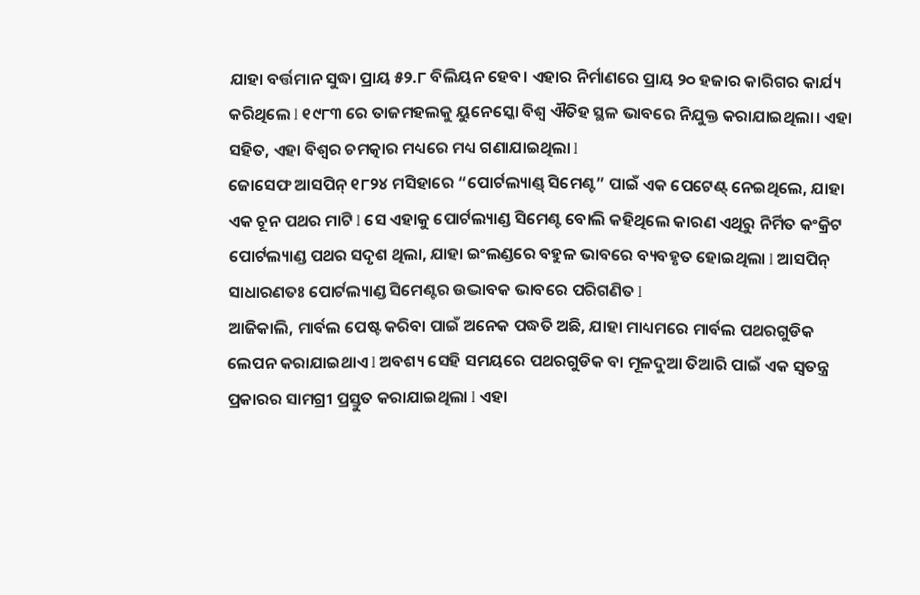ଯାହା ବର୍ତ୍ତମାନ ସୁଦ୍ଧା ପ୍ରାୟ ୫୨.୮ ବିଲିୟନ ହେବ। ଏହାର ନିର୍ମାଣରେ ପ୍ରାୟ ୨୦ ହଜାର କାରିଗର କାର୍ଯ୍ୟ କରିଥିଲେ l ୧୯୮୩ ରେ ତାଜମହଲକୁ ୟୁନେସ୍କୋ ବିଶ୍ୱ ଐତିହ ସ୍ଥଳ ଭାବରେ ନିଯୁକ୍ତ କରାଯାଇଥିଲା। ଏହା ସହିତ, ଏହା ବିଶ୍ୱର ଚମତ୍କାର ମଧ୍ୟରେ ମଧ୍ୟ ଗଣାଯାଇଥିଲା l
ଜୋସେଫ ଆସପିନ୍ ୧୮୨୪ ମସିହାରେ “ପୋର୍ଟଲ୍ୟାଣ୍ଡ୍ ସିମେଣ୍ଟ” ପାଇଁ ଏକ ପେଟେଣ୍ଟ୍ ନେଇଥିଲେ, ଯାହା ଏକ ଚୂନ ପଥର ମାଟି l ସେ ଏହାକୁ ପୋର୍ଟଲ୍ୟାଣ୍ଡ ସିମେଣ୍ଟ ବୋଲି କହିଥିଲେ କାରଣ ଏଥିରୁ ନିର୍ମିତ କଂକ୍ରିଟ ପୋର୍ଟଲ୍ୟାଣ୍ଡ ପଥର ସଦୃଶ ଥିଲା, ଯାହା ଇଂଲଣ୍ଡରେ ବହୁଳ ଭାବରେ ବ୍ୟବହୃତ ହୋଇଥିଲା l ଆସପିନ୍ ସାଧାରଣତଃ ପୋର୍ଟଲ୍ୟାଣ୍ଡ ସିମେଣ୍ଟର ଉଦ୍ଭାବକ ଭାବରେ ପରିଗଣିତ l
ଆଜିକାଲି, ମାର୍ବଲ ପେଷ୍ଟ କରିବା ପାଇଁ ଅନେକ ପଦ୍ଧତି ଅଛି, ଯାହା ମାଧ୍ୟମରେ ମାର୍ବଲ ପଥରଗୁଡିକ ଲେପନ କରାଯାଇଥାଏ l ଅବଶ୍ୟ ସେହି ସମୟରେ ପଥରଗୁଡିକ ବା ମୂଳଦୁଆ ତିଆରି ପାଇଁ ଏକ ସ୍ୱତନ୍ତ୍ର ପ୍ରକାରର ସାମଗ୍ରୀ ପ୍ରସ୍ତୁତ କରାଯାଇଥିଲା l ଏହା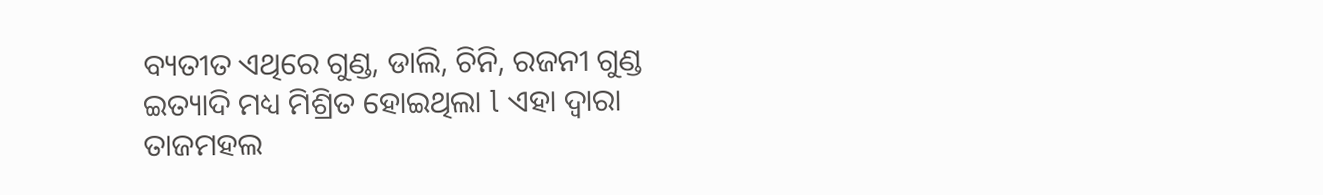ବ୍ୟତୀତ ଏଥିରେ ଗୁଣ୍ଡ, ଡାଲି, ଚିନି, ରଜନୀ ଗୁଣ୍ଡ ଇତ୍ୟାଦି ମଧ୍ୟ ମିଶ୍ରିତ ହୋଇଥିଲା l ଏହା ଦ୍ୱାରା ତାଜମହଲ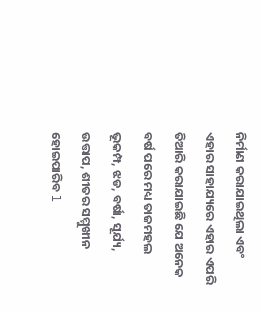ନିର୍ମାଣ କରାଯାଇଥିଲା ଏବଂ ଏହାର ସାହାଯ୍ୟରେ ଏହାର ଏପରି ତିଆରି କରାଯାଇଛି ଯେ ଅନେକ ବର୍ଷ ପରେ ମଧ୍ୟ ତାଜମହଲ ଭୂକମ୍ପ, ଝଡ, ବର୍ଷା, ସୂର୍ଯ୍ୟ, ଉତ୍ତାପ, ଶୀତର ସମ୍ମୁଖୀନ ହୋଇପାରିବ l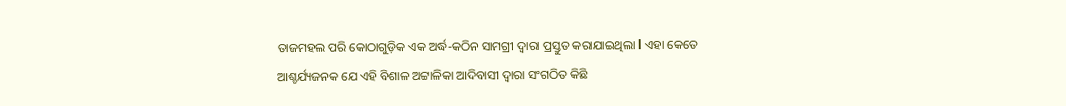ତାଜମହଲ ପରି କୋଠାଗୁଡ଼ିକ ଏକ ଅର୍ଦ୍ଧ-କଠିନ ସାମଗ୍ରୀ ଦ୍ୱାରା ପ୍ରସ୍ତୁତ କରାଯାଇଥିଲା l ଏହା କେତେ ଆଶ୍ଚର୍ଯ୍ୟଜନକ ଯେ ଏହି ବିଶାଳ ଅଟ୍ଟାଳିକା ଆଦିବାସୀ ଦ୍ୱାରା ସଂଗଠିତ କିଛି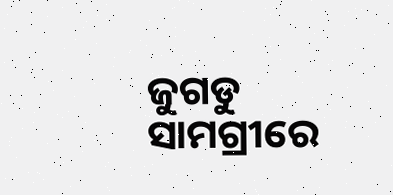ଜୁଗଡୁ ସାମଗ୍ରୀରେ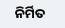ନିର୍ମିତ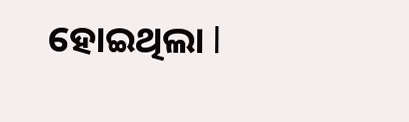ହୋଇଥିଲା l